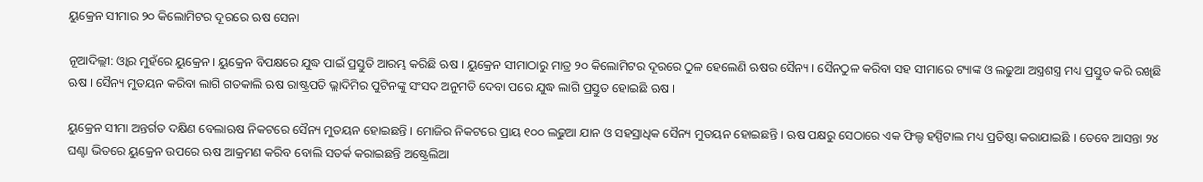ୟୁକ୍ରେନ ସୀମାର ୨୦ କିଲୋମିଟର ଦୂରରେ ଋଷ ସେନା

ନୂଆଦିଲ୍ଲୀ: ଓ୍ବାର ମୁହଁରେ ୟୁକ୍ରେନ । ୟୁକ୍ରେନ ବିପକ୍ଷରେ ଯୁଦ୍ଧ ପାଇଁ ପ୍ରସ୍ତୁତି ଆରମ୍ଭ କରିଛି ଋଷ । ୟୁକ୍ରେନ ସୀମାଠାରୁ ମାତ୍ର ୨୦ କିଲୋମିଟର ଦୂରରେ ଠୁଳ ହେଲେଣି ଋଷର ସୈନ୍ୟ । ସୈନଠୁଳ କରିବା ସହ ସୀମାରେ ଟ୍ୟାଙ୍କ ଓ ଲଢୁଆ ଅସ୍ତ୍ରଶସ୍ତ୍ର ମଧ୍ୟ ପ୍ରସ୍ତୁତ କରି ରଖିଛି ଋଷ । ସୈନ୍ୟ ମୁତୟନ କରିବା ଲାଗି ଗତକାଲି ଋଷ ରାଷ୍ଟ୍ରପତି ଭ୍ଲାଦିମିର ପୁଟିନଙ୍କୁ ସଂସଦ ଅନୁମତି ଦେବା ପରେ ଯୁଦ୍ଧ ଲାଗି ପ୍ରସ୍ତୁତ ହୋଇଛି ଋଷ ।

ୟୁକ୍ରେନ ସୀମା ଅନ୍ତର୍ଗତ ଦକ୍ଷିଣ ବେଲାଋଷ ନିକଟରେ ସୈନ୍ୟ ମୁତୟନ ହୋଇଛନ୍ତି । ମୋଜିର ନିକଟରେ ପ୍ରାୟ ୧୦୦ ଲଢୁଆ ଯାନ ଓ ସହସ୍ରାଧିକ ସୈନ୍ୟ ମୁତୟନ ହୋଇଛନ୍ତି । ଋଷ ପକ୍ଷରୁ ସେଠାରେ ଏକ ଫିଲ୍ଡ ହସ୍ପିଟାଲ ମଧ୍ୟ ପ୍ରତିଷ୍ଠା କରାଯାଇଛି । ତେବେ ଆସନ୍ତା ୨୪ ଘଣ୍ଟା ଭିତରେ ୟୁକ୍ରେନ ଉପରେ ଋଷ ଆକ୍ରମଣ କରିବ ବୋଲି ସତର୍କ କରାଇଛନ୍ତି ଅଷ୍ଟ୍ରେଲିଆ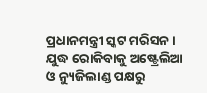ପ୍ରଧାନମନ୍ତ୍ରୀ ସ୍କଟ ମରିସନ । ଯୁଦ୍ଧ ରୋକିବାକୁ ଅଷ୍ଟ୍ରେଲିଆ ଓ ନ୍ୟୁଜିଲାଣ୍ଡ ପକ୍ଷରୁ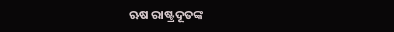ଋଷ ରାଷ୍ଟ୍ରଦୂତଙ୍କ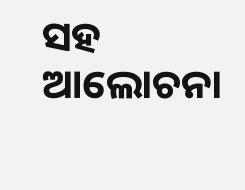ସହ ଆଲୋଚନା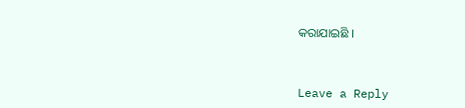କରାଯାଇଛି ।



Leave a Reply